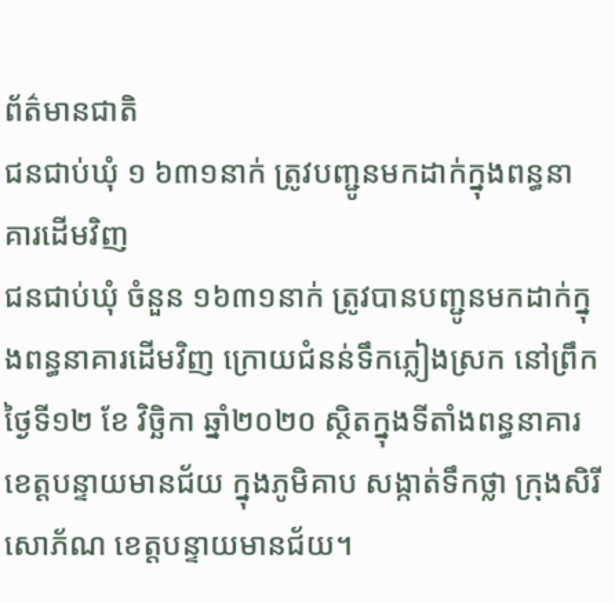ព័ត៌មានជាតិ
ជនជាប់ឃុំ ១ ៦៣១នាក់ ត្រូវបញ្ជូនមកដាក់ក្នុងពន្ធនាគារដើមវិញ
ជនជាប់ឃុំ ចំនួន ១៦៣១នាក់ ត្រូវបានបញ្ជូនមកដាក់ក្នុងពន្ធនាគារដើមវិញ ក្រោយជំនន់ទឹកភ្លៀងស្រក នៅព្រឹកថ្ងៃទី១២ ខែ វិច្ឆិកា ឆ្នាំ២០២០ ស្ថិតក្នុងទីតាំងពន្ធនាគារខេត្តបន្ទាយមានជ័យ ក្នុងភូមិគាប សង្កាត់ទឹកថ្លា ក្រុងសិរីសោភ័ណ ខេត្តបន្ទាយមានជ័យ។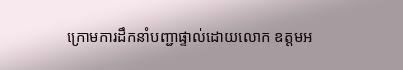ក្រោមការដឹកនាំបញ្ជាផ្ទាល់ដោយលោក ឧត្តមអ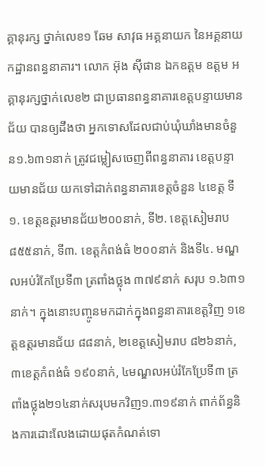គ្គានុរក្ស ថ្នាក់លេខ១ ឆែម សាវុធ អគ្គនាយក នៃអគ្គនាយកដ្ឋានពន្ធនាគារ។ លោក អ៊ុង ស៊ីផាន ឯកឧត្តម ឧត្តម អគ្គានុរក្សថ្នាក់លេខ២ ជាប្រធានពន្ធនាគារខេត្តបន្ទាយមានជ័យ បានឲ្យដឹងថា អ្នកទោសដែលជាប់ឃុំឃាំងមានចំនួន១.៦៣១នាក់ ត្រូវជម្លៀសចេញពីពន្ធនាគារ ខេត្តបន្ទាយមានជ័យ យកទៅដាក់ពន្ធនាគារខេត្តចំនួន ៤ខេត្ត ទី១. ខេត្តឧត្តរមានជ័យ២០០នាក់, ទី២. ខេត្តសៀមរាប ៨៥៥នាក់, ទី៣. ខេត្តកំពង់ធំ ២០០នាក់ និងទី៤. មណ្ឌលអប់រំកែប្រែទី៣ ត្រពាំងថ្លុង ៣៧៩នាក់ សរុប ១.៦៣១នាក់។ ក្នុងនោះបញ្ចូនមកដាក់ក្នុងពន្ធនាគារខេត្តវិញ ១ខេត្តឧត្តរមានជ័យ ៨៨នាក់, ២ខេត្តសៀមរាប ៨២៦នាក់, ៣ខេត្តកំពង់ធំ ១៩០នាក់, ៤មណ្ឌលអប់រំកែប្រែទី៣ ត្រពាំងថ្លុង២១៤នាក់សរុបមកវិញ១.៣១៩នាក់ ពាក់ព័ន្ធនិងការដោះលែងដោយផុតកំណត់ទោ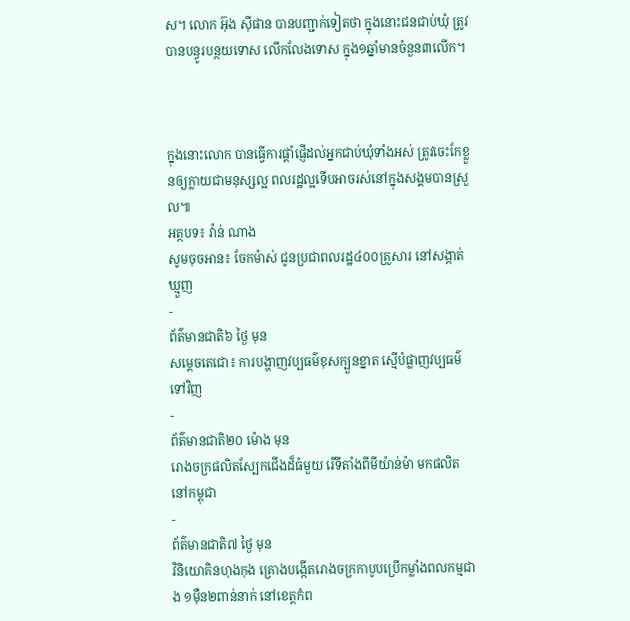ស។ លោក អ៊ុង ស៊ីផាន បានបញ្ជាក់ទៀតថា ក្នុងនោះជនជាប់ឃុំ ត្រូវបានបន្ធូរបន្ថយទោស លើកលែងទោស ក្នុង១ឆ្នាំមានចំនួន៣លើក។



ក្នុងនោះលោក បានធ្វើការផ្ដាំផ្ញើដល់អ្នកជាប់ឃុំទាំងអស់ ត្រូវចេះកែខ្លួនឲ្យក្លាយជាមនុស្សល្អ ពលរដ្ឋល្អទើបអាចរស់នៅក្នុងសង្គមបានស្រួល៕
អត្ថបទ៖ វ៉ាន់ ណាង
សូមចុចអាន៖ ចែកម៉ាស់ ជូនប្រជាពលរដ្ឋ៤០០គ្រួសារ នៅសង្កាត់ឃ្មួញ
-
ព័ត៌មានជាតិ៦ ថ្ងៃ មុន
សម្តេចតេជោ៖ ការបង្ហាញវប្បធម៌ខុសក្បួនខ្នាត ស្មើបំផ្លាញវប្បធម៌ទៅវិញ
-
ព័ត៌មានជាតិ២០ ម៉ោង មុន
រោងចក្រផលិតស្បែកជើងដ៏ធំមួយ រើទីតាំងពីមីយ៉ាន់ម៉ា មកផលិតនៅកម្ពុជា
-
ព័ត៌មានជាតិ៧ ថ្ងៃ មុន
វិនិយោគិនហុងកុង គ្រោងបង្កើតរោងចក្រកាបូបប្រើកម្លាំងពលកម្មជាង ១ម៉ឺន២ពាន់នាក់ នៅខេត្តកំព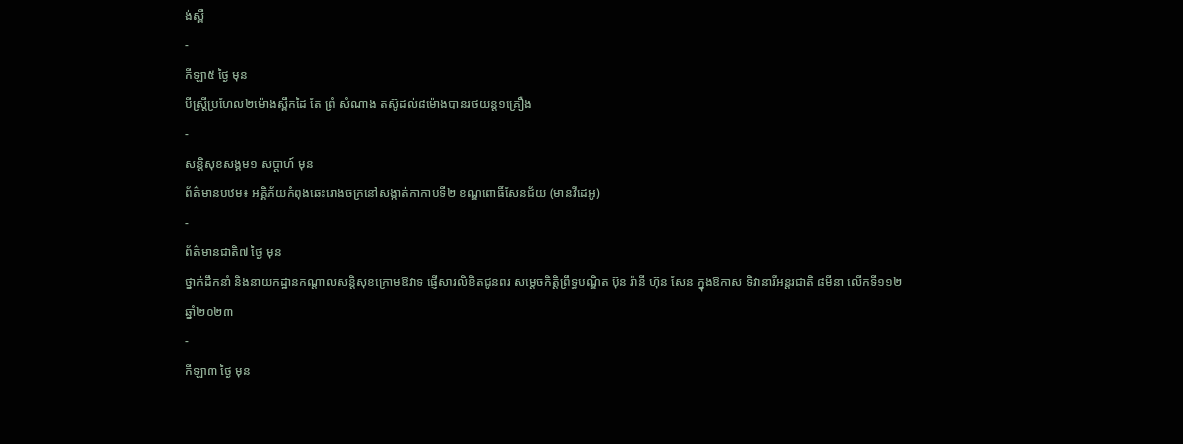ង់ស្ពឺ
-
កីឡា៥ ថ្ងៃ មុន
បីស្រ្ដីប្រហែល២ម៉ោងស្ពឹកដៃ តែ ព្រំ សំណាង តស៊ូដល់៨ម៉ោងបានរថយន្ត១គ្រឿង
-
សន្តិសុខសង្គម១ សប្តាហ៍ មុន
ព័ត៌មានបឋម៖ អគ្គិភ័យកំពុងឆេះរោងចក្រនៅសង្កាត់កាកាបទី២ ខណ្ឌពោធិ៍សែនជ័យ (មានវីដេអូ)
-
ព័ត៌មានជាតិ៧ ថ្ងៃ មុន
ថ្នាក់ដឹកនាំ និងនាយកដ្ឋានកណ្ដាលសន្តិសុខក្រោមឱវាទ ផ្ញើសារលិខិតជូនពរ សម្ដេចកិត្តិព្រឹទ្ធបណ្ឌិត ប៊ុន រ៉ានី ហ៊ុន សែន ក្នុងឱកាស ទិវានារីអន្តរជាតិ ៨មីនា លើកទី១១២ ឆ្នាំ២០២៣
-
កីឡា៣ ថ្ងៃ មុន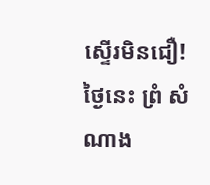ស្ទើរមិនជឿ! ថ្ងៃនេះ ព្រំ សំណាង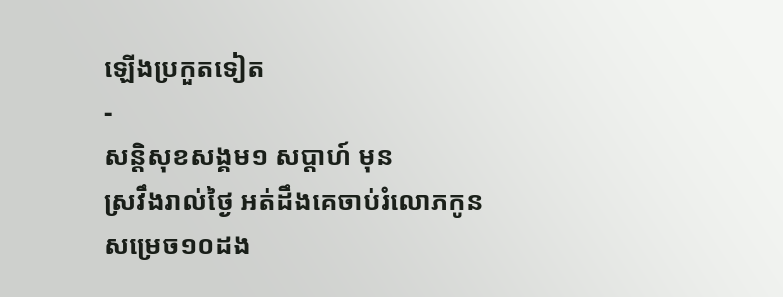ឡើងប្រកួតទៀត
-
សន្តិសុខសង្គម១ សប្តាហ៍ មុន
ស្រវឹងរាល់ថ្ងៃ អត់ដឹងគេចាប់រំលោភកូនសម្រេច១០ដង